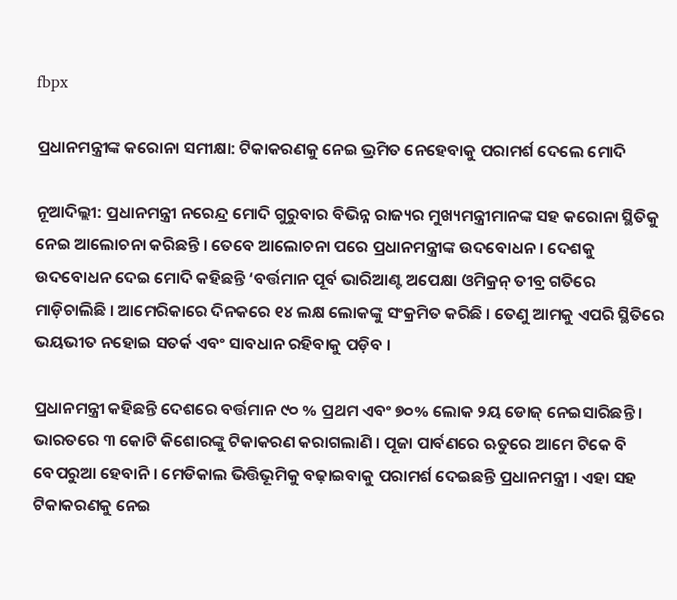fbpx

ପ୍ରଧାନମନ୍ତ୍ରୀଙ୍କ କରୋନା ସମୀକ୍ଷା: ଟିକାକରଣକୁ ନେଇ ଭ୍ରମିତ ନେହେବାକୁ ପରାମର୍ଶ ଦେଲେ ମୋଦି

ନୂଆଦିଲ୍ଲୀ: ପ୍ରଧାନମନ୍ତ୍ରୀ ନରେନ୍ଦ୍ର ମୋଦି ଗୁରୁବାର ବିଭିନ୍ନ ରାଜ୍ୟର ମୁଖ୍ୟମନ୍ତ୍ରୀମାନଙ୍କ ସହ କରୋନା ସ୍ଥିତିକୁ ନେଇ ଆଲୋଚନା କରିଛନ୍ତି । ତେବେ ଆଲୋଚନା ପରେ ପ୍ରଧାନମନ୍ତ୍ରୀଙ୍କ ଉଦବୋଧନ । ଦେଶକୁ ଉଦବୋଧନ ଦେଇ ମୋଦି କହିଛନ୍ତି ‘ବର୍ତ୍ତମାନ ପୂର୍ବ ଭାରିଆଣ୍ଟ ଅପେକ୍ଷା ଓମିକ୍ରନ୍ ତୀବ୍ର ଗତିରେ ମାଡ଼ିଚାଲିଛି । ଆମେରିକାରେ ଦିନକରେ ୧୪ ଲକ୍ଷ ଲୋକଙ୍କୁ ସଂକ୍ରମିତ କରିଛି । ତେଣୁ ଆମକୁ ଏପରି ସ୍ଥିତିରେ ଭୟଭୀତ ନହୋଇ ସତର୍କ ଏବଂ ସାବଧାନ ରହିବାକୁ ପଡ଼ିବ ।

ପ୍ରଧାନମନ୍ତ୍ରୀ କହିଛନ୍ତି ଦେଶରେ ବର୍ତ୍ତମାନ ୯୦ % ପ୍ରଥମ ଏବଂ ୭୦% ଲୋକ ୨ୟ ଡୋଜ୍ ନେଇସାରିଛନ୍ତି । ଭାରତରେ ୩ କୋଟି କିଶୋରଙ୍କୁ ଟିକାକରଣ କରାଗଲାଣି । ପୂଜା ପାର୍ବଣରେ ଋତୁରେ ଆମେ ଟିକେ ବି ବେପରୁଆ ହେବାନି । ମେଡିକାଲ ଭିତ୍ତିଭୂମିକୁ ବଢ଼ାଇବାକୁ ପରାମର୍ଶ ଦେଇଛନ୍ତି ପ୍ରଧାନମନ୍ତ୍ରୀ । ଏହା ସହ ଟିକାକରଣକୁ ନେଇ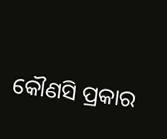କୌଣସି ପ୍ରକାର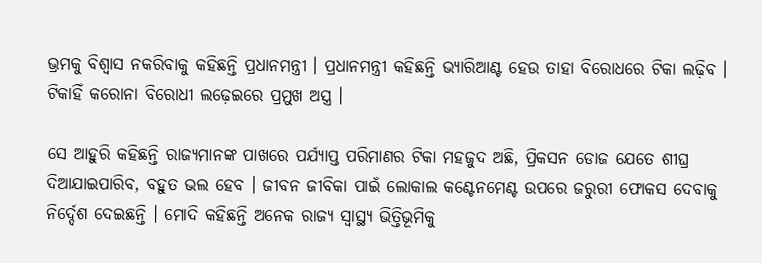ଭ୍ରମକୁ ବିଶ୍ୱାସ ନକରିବାକୁ କହିଛନ୍ତି ପ୍ରଧାନମନ୍ତ୍ରୀ । ପ୍ରଧାନମନ୍ତ୍ରୀ କହିଛନ୍ତି ଭ୍ୟାରିଆଣ୍ଟ ହେଉ ତାହା ବିରୋଧରେ ଟିକା ଲଢ଼ିବ । ଟିକାହିଁ କରୋନା ବିରୋଧୀ ଲଢ଼େଇରେ ପ୍ରମୁଖ ଅସ୍ତ୍ର ।

ସେ ଆହୁରି କହିଛନ୍ତି ରାଜ୍ୟମାନଙ୍କ ପାଖରେ ପର୍ଯ୍ୟାପ୍ତ ପରିମାଣର ଟିକା ମହଜୁଦ ଅଛି, ପ୍ରିକସନ ଡୋଜ ଯେତେ ଶୀଘ୍ର ଦିଆଯାଇପାରିବ, ବହୁତ ଭଲ ହେବ । ଜୀବନ ଜୀବିକା ପାଇଁ ଲୋକାଲ କଣ୍ଟେନମେଣ୍ଟ ଉପରେ ଜରୁରୀ ଫୋକସ ଦେବାକୁ ନିର୍ଦ୍ଦେଶ ଦେଇଛନ୍ତି । ମୋଦି କହିଛନ୍ତି ଅନେକ ରାଜ୍ୟ ସ୍ୱାସ୍ଥ୍ୟ ଭିତ୍ତିଭୂମିକୁ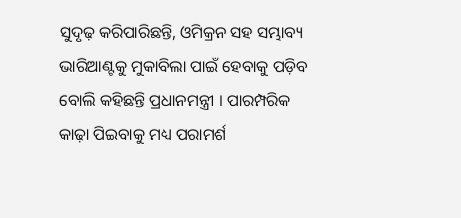ସୁଦୃଢ଼ କରିପାରିଛନ୍ତି, ଓମିକ୍ରନ ସହ ସମ୍ଭାବ୍ୟ ଭାରିଆଣ୍ଟକୁ ମୁକାବିଲା ପାଇଁ ହେବାକୁ ପଡ଼ିବ ବୋଲି କହିଛନ୍ତି ପ୍ରଧାନମନ୍ତ୍ରୀ । ପାରମ୍ପରିକ କାଢ଼ା ପିଇବାକୁ ମଧ୍ୟ ପରାମର୍ଶ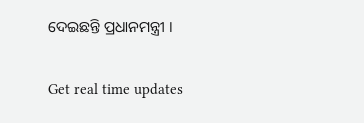ଦେଇଛନ୍ତି ପ୍ରଧାନମନ୍ତ୍ରୀ ।

Get real time updates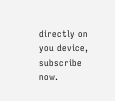directly on you device, subscribe now.